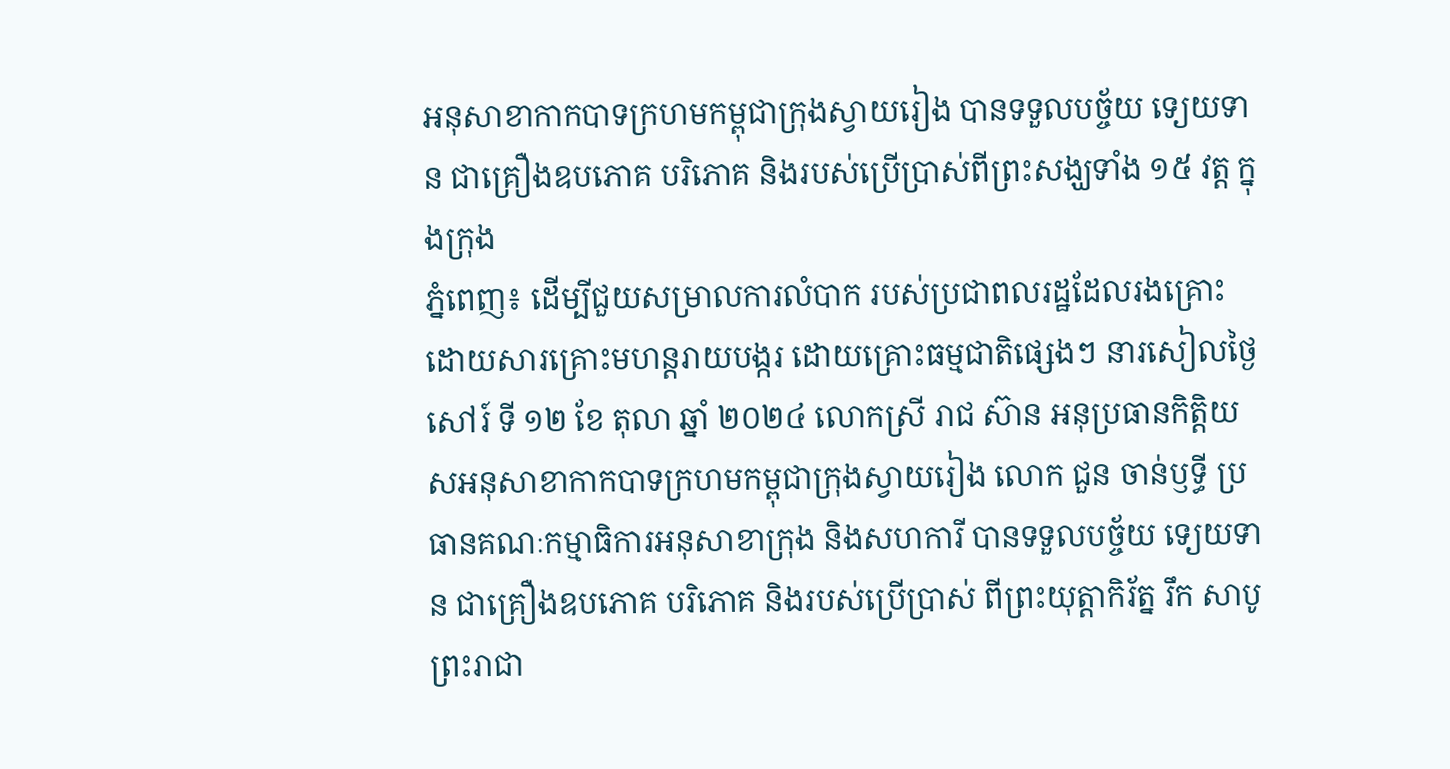អនុសាខាកាកបាទក្រហមកម្ពុជាក្រុងស្វាយរៀង បានទទួលបច្ច័យ ទេ្យយទាន ជាគ្រឿងឧបភោគ បរិភោគ និងរបស់ប្រើប្រាស់ពីព្រះសង្ឃទាំង ១៥ វត្ត ក្នុងក្រុង
ភ្នំពេញ៖ ដើម្បីជួយសម្រាលការលំបាក របស់ប្រជាពលរដ្ឋដែលរងគ្រោះ ដោយសារគ្រោះមហន្តរាយបង្ករ ដោយគ្រោះធម្មជាតិផ្សេងៗ នារសៀលថ្ងៃ សៅរ៍ ទី ១២ ខែ តុលា ឆ្នាំ ២០២៤ លោកស្រី រាជ ស៊ាន អនុប្រធានកិត្តិយសអនុសាខាកាកបាទក្រហមកម្ពុជាក្រុងស្វាយរៀង លោក ជួន ចាន់ឫទ្ធី ប្រធានគណៈកម្មាធិការអនុសាខាក្រុង និងសហការី បានទទួលបច្ច័យ ទេ្យយទាន ជាគ្រឿងឧបភោគ បរិភោគ និងរបស់ប្រើប្រាស់ ពីព្រះយុត្តាកិរ័ត្ន រឹក សាបូ ព្រះរាជា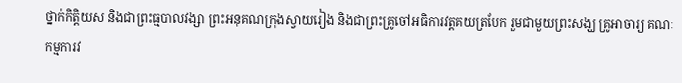ថ្នាក់កិត្តិយស និងជាព្រះធ្មបាលវង្សា ព្រះអនុគណក្រុងស្វាយរៀង និងជាព្រះគ្រូចៅអធិការវត្តគយត្របែក រួមជាមួយព្រះសង្ឃ គ្រូអាចារ្យ គណៈកម្មការវ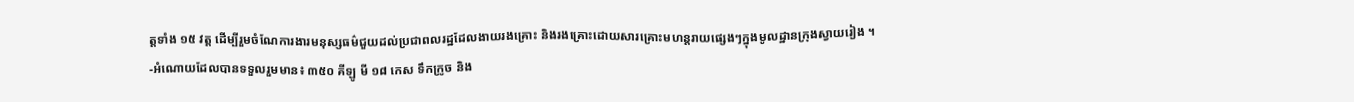ត្តទាំង ១៥ វត្ត ដើម្បីរួមចំណែការងារមនុស្សធម៌ជួយដល់ប្រជាពលរដ្ឋដែលងាយរងគ្រោះ និងរងគ្រោះដោយសារគ្រោះមហន្តរាយផ្សេងៗក្នុងមូលដ្ឋានក្រុងស្វាយរៀង ។
-អំណោយដែលបានទទួលរួមមាន៖ ៣៥០ គីឡូ មី ១៨ កេស ទឹកក្រូច និង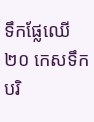ទឹកផ្លែឈើ ២០ កេសទឹកបរិ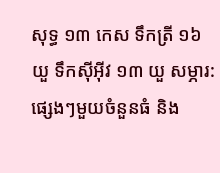សុទ្ធ ១៣ កេស ទឹកត្រី ១៦ យួ ទឹកស៊ីអ៊ីវ ១៣ យួ សម្ភារ:ផ្សេងៗមួយចំនួនធំ និង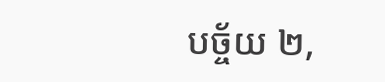បច្ច័យ ២,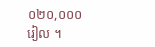០២០,០០០ រៀល ។